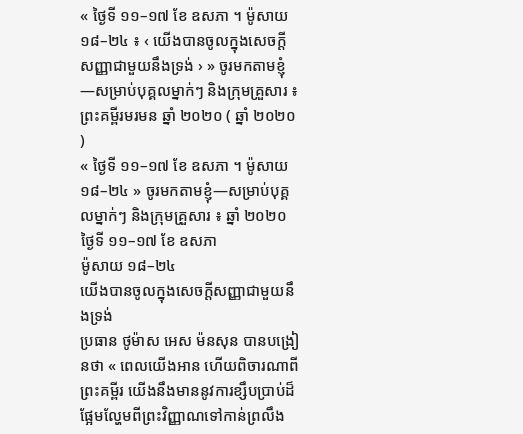« ថ្ងៃទី ១១–១៧ ខែ ឧសភា ។ ម៉ូសាយ ១៨–២៤ ៖ ‹ យើងបានចូលក្នុងសេចក្ដីសញ្ញាជាមួយនឹងទ្រង់ › » ចូរមកតាមខ្ញុំ—សម្រាប់បុគ្គលម្នាក់ៗ និងក្រុមគ្រួសារ ៖ ព្រះគម្ពីរមរមន ឆ្នាំ ២០២០ ( ឆ្នាំ ២០២០ )
« ថ្ងៃទី ១១–១៧ ខែ ឧសភា ។ ម៉ូសាយ ១៨–២៤ » ចូរមកតាមខ្ញុំ—សម្រាប់បុគ្គលម្នាក់ៗ និងក្រុមគ្រួសារ ៖ ឆ្នាំ ២០២០
ថ្ងៃទី ១១–១៧ ខែ ឧសភា
ម៉ូសាយ ១៨–២៤
យើងបានចូលក្នុងសេចក្ដីសញ្ញាជាមួយនឹងទ្រង់
ប្រធាន ថូម៉ាស អេស ម៉នសុន បានបង្រៀនថា « ពេលយើងអាន ហើយពិចារណាពីព្រះគម្ពីរ យើងនឹងមាននូវការខ្សឹបប្រាប់ដ៏ផ្អែមល្ហែមពីព្រះវិញ្ញាណទៅកាន់ព្រលឹង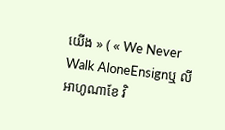យើង » ( « We Never Walk AloneEnsignឬ លីអាហូណាខែ វិ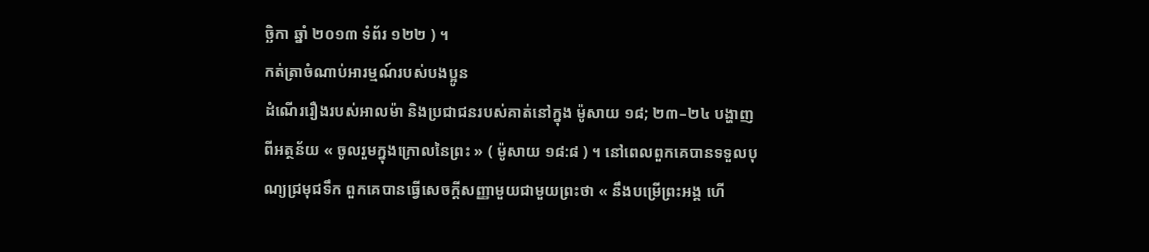ច្ឆិកា ឆ្នាំ ២០១៣ ទំព័រ ១២២ ) ។
កត់ត្រាចំណាប់អារម្មណ៍របស់បងប្អូន
ដំណើររឿងរបស់អាលម៉ា និងប្រជាជនរបស់គាត់នៅក្នុង ម៉ូសាយ ១៨; ២៣–២៤ បង្ហាញពីអត្ថន័យ « ចូលរួមក្នុងក្រោលនៃព្រះ » ( ម៉ូសាយ ១៨:៨ ) ។ នៅពេលពួកគេបានទទួលបុណ្យជ្រមុជទឹក ពួកគេបានធ្វើសេចក្ដីសញ្ញាមួយជាមួយព្រះថា « នឹងបម្រើព្រះអង្គ ហើ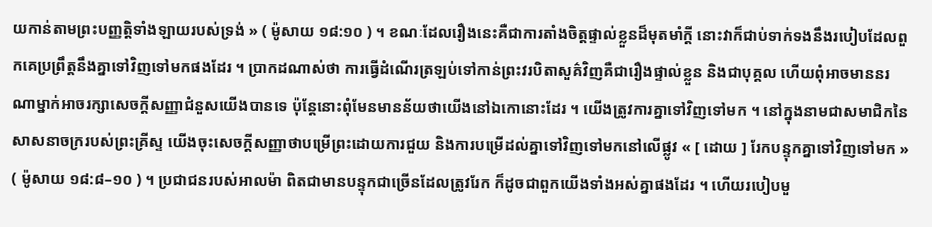យកាន់តាមព្រះបញ្ញត្តិទាំងឡាយរបស់ទ្រង់ » ( ម៉ូសាយ ១៨:១០ ) ។ ខណៈដែលរឿងនេះគឺជាការតាំងចិត្តផ្ទាល់ខ្លួនដ៏មុតមាំក្ដី នោះវាក៏ជាប់ទាក់ទងនឹងរបៀបដែលពួកគេប្រព្រឹត្តនឹងគ្នាទៅវិញទៅមកផងដែរ ។ ប្រាកដណាស់ថា ការធ្វើដំណើរត្រឡប់ទៅកាន់ព្រះវរបិតាសួគ៌វិញគឺជារឿងផ្ទាល់ខ្លួន និងជាបុគ្គល ហើយពុំអាចមាននរណាម្នាក់អាចរក្សាសេចក្ដីសញ្ញាជំនួសយើងបានទេ ប៉ុន្តែនោះពុំមែនមានន័យថាយើងនៅឯកោនោះដែរ ។ យើងត្រូវការគ្នាទៅវិញទៅមក ។ នៅក្នុងនាមជាសមាជិកនៃសាសនាចក្ររបស់ព្រះគ្រីស្ទ យើងចុះសេចក្ដីសញ្ញាថាបម្រើព្រះដោយការជួយ និងការបម្រើដល់គ្នាទៅវិញទៅមកនៅលើផ្លូវ « [ ដោយ ] រែកបន្ទុកគ្នាទៅវិញទៅមក » ( ម៉ូសាយ ១៨:៨–១០ ) ។ ប្រជាជនរបស់អាលម៉ា ពិតជាមានបន្ទុកជាច្រើនដែលត្រូវរែក ក៏ដូចជាពួកយើងទាំងអស់គ្នាផងដែរ ។ ហើយរបៀបមួ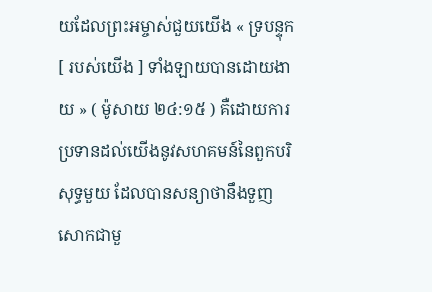យដែលព្រះអម្ចាស់ជួយយើង « ទ្របន្ទុក [ របស់យើង ] ទាំងឡាយបានដោយងាយ » ( ម៉ូសាយ ២៤:១៥ ) គឺដោយការប្រទានដល់យើងនូវសហគមន៍នៃពួកបរិសុទ្ធមួយ ដែលបានសន្យាថានឹងទួញសោកជាមួ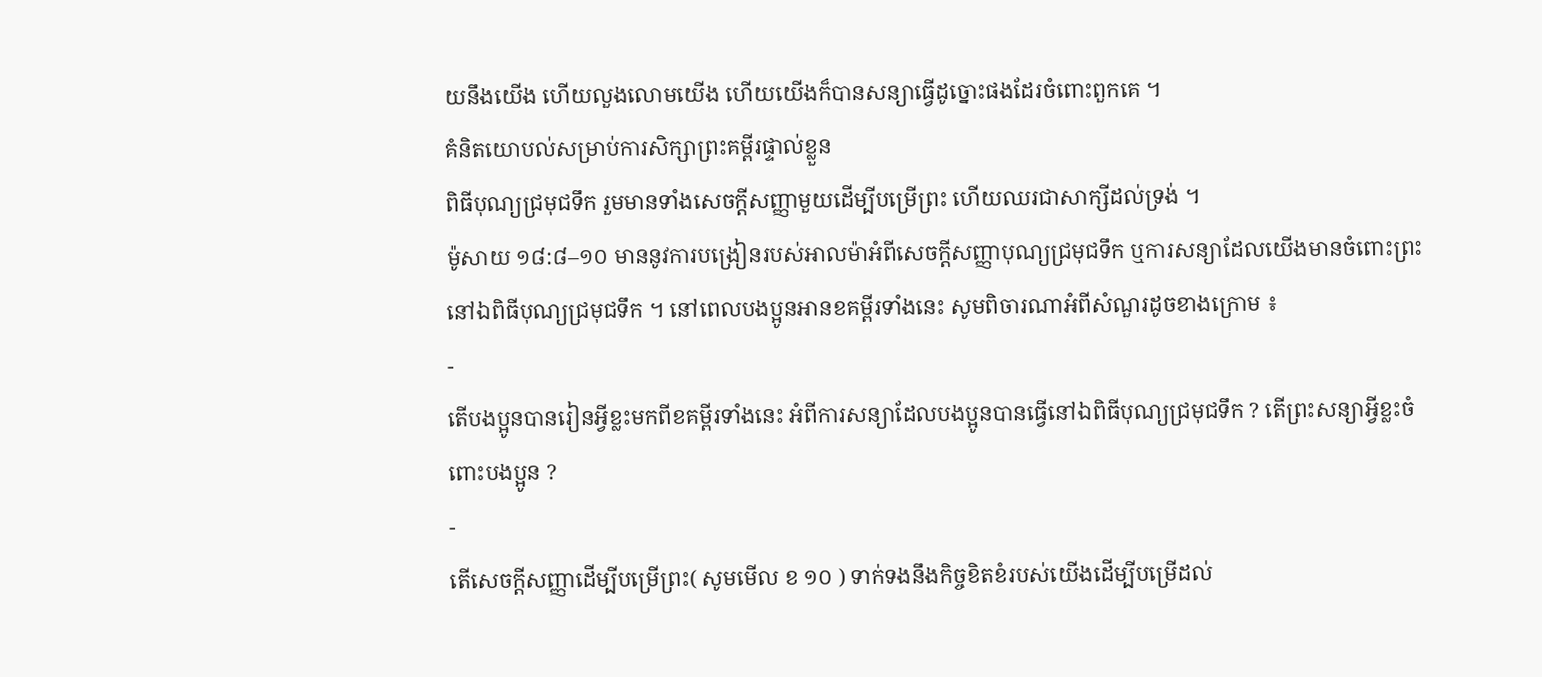យនឹងយើង ហើយលួងលោមយើង ហើយយើងក៏បានសន្យាធ្វើដូច្នោះផងដែរចំពោះពួកគេ ។
គំនិតយោបល់សម្រាប់ការសិក្សាព្រះគម្ពីរផ្ទាល់ខ្លួន
ពិធីបុណ្យជ្រមុជទឹក រួមមានទាំងសេចក្ដីសញ្ញាមួយដើម្បីបម្រើព្រះ ហើយឈរជាសាក្សីដល់ទ្រង់ ។
ម៉ូសាយ ១៨:៨–១០ មាននូវការបង្រៀនរបស់អាលម៉ាអំពីសេចក្ដីសញ្ញាបុណ្យជ្រមុជទឹក ឬការសន្យាដែលយើងមានចំពោះព្រះនៅឯពិធីបុណ្យជ្រមុជទឹក ។ នៅពេលបងប្អូនអានខគម្ពីរទាំងនេះ សូមពិចារណាអំពីសំណួរដូចខាងក្រោម ៖
-
តើបងប្អូនបានរៀនអ្វីខ្លះមកពីខគម្ពីរទាំងនេះ អំពីការសន្យាដែលបងប្អូនបានធ្វើនៅឯពិធីបុណ្យជ្រមុជទឹក ? តើព្រះសន្យាអ្វីខ្លះចំពោះបងប្អូន ?
-
តើសេចក្ដីសញ្ញាដើម្បីបម្រើព្រះ( សូមមើល ខ ១០ ) ទាក់ទងនឹងកិច្ចខិតខំរបស់យើងដើម្បីបម្រើដល់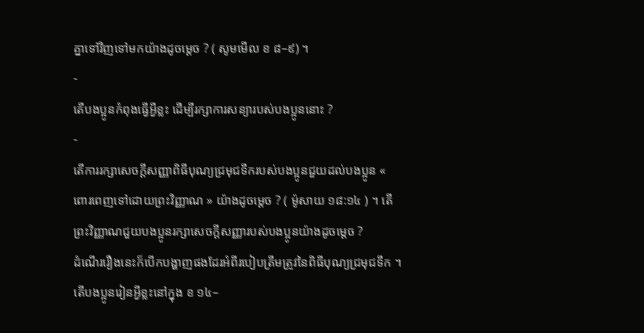គ្នាទៅវិញទៅមកយ៉ាងដូចម្ដេច ? ( សូមមើល ខ ៨–៩) ។
-
តើបងប្អូនកំពុងធ្វើអ្វីខ្លះ ដើម្បីរក្សាការសន្យារបស់បងប្អូននោះ ?
-
តើការរក្សាសេចក្ដីសញ្ញាពិធីបុណ្យជ្រមុជទឹករបស់បងប្អូនជួយដល់បងប្អូន « ពោរពេញទៅដោយព្រះវិញ្ញាណ » យ៉ាងដូចម្ដេច ? ( ម៉ូសាយ ១៨:១៤ ) ។ តើព្រះវិញ្ញាណជួយបងប្អូនរក្សាសេចក្ដីសញ្ញារបស់បងប្អូនយ៉ាងដូចម្ដេច ?
ដំណើររឿងនេះក៏បើកបង្ហាញផងដែរអំពីរបៀបត្រឹមត្រូវនៃពិធីបុណ្យជ្រមុជទឹក ។ តើបងប្អូនរៀនអ្វីខ្លះនៅក្នុង ខ ១៤–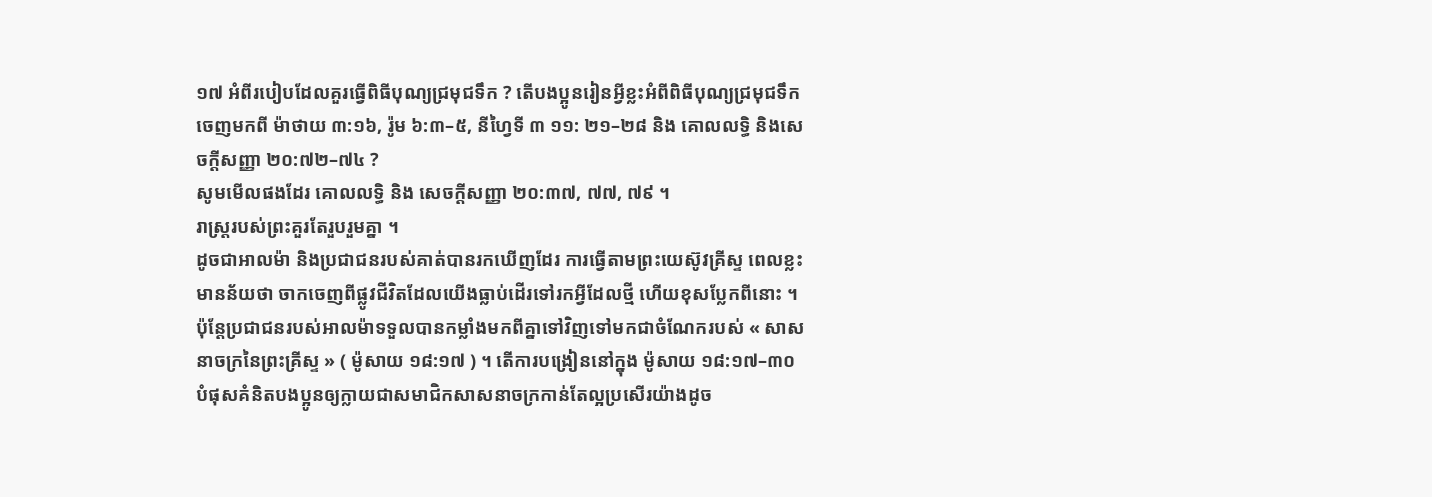១៧ អំពីរបៀបដែលគួរធ្វើពិធីបុណ្យជ្រមុជទឹក ? តើបងប្អូនរៀនអ្វីខ្លះអំពីពិធីបុណ្យជ្រមុជទឹកចេញមកពី ម៉ាថាយ ៣:១៦, រ៉ូម ៦:៣–៥, នីហ្វៃទី ៣ ១១: ២១–២៨ និង គោលលទ្ធិ និងសេចក្ដីសញ្ញា ២០:៧២–៧៤ ?
សូមមើលផងដែរ គោលលទ្ធិ និង សេចក្តីសញ្ញា ២០:៣៧, ៧៧, ៧៩ ។
រាស្ត្ររបស់ព្រះគួរតែរួបរួមគ្នា ។
ដូចជាអាលម៉ា និងប្រជាជនរបស់គាត់បានរកឃើញដែរ ការធ្វើតាមព្រះយេស៊ូវគ្រីស្ទ ពេលខ្លះមានន័យថា ចាកចេញពីផ្លូវជីវិតដែលយើងធ្លាប់ដើរទៅរកអ្វីដែលថ្មី ហើយខុសប្លែកពីនោះ ។ ប៉ុន្តែប្រជាជនរបស់អាលម៉ាទទួលបានកម្លាំងមកពីគ្នាទៅវិញទៅមកជាចំណែករបស់ « សាសនាចក្រនៃព្រះគ្រីស្ទ » ( ម៉ូសាយ ១៨:១៧ ) ។ តើការបង្រៀននៅក្នុង ម៉ូសាយ ១៨:១៧–៣០ បំផុសគំនិតបងប្អូនឲ្យក្លាយជាសមាជិកសាសនាចក្រកាន់តែល្អប្រសើរយ៉ាងដូច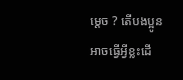ម្ដេច ? តើបងប្អូនអាចធ្វើអ្វីខ្លះដើ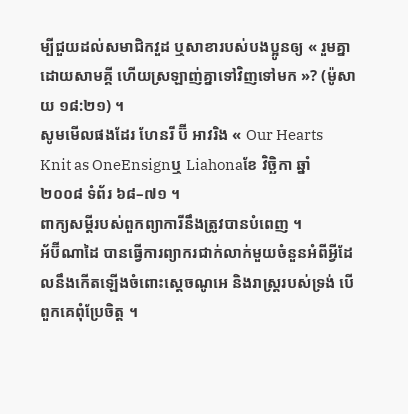ម្បីជួយដល់សមាជិកវួដ ឬសាខារបស់បងប្អូនឲ្យ « រួមគ្នាដោយសាមគ្គី ហើយស្រឡាញ់គ្នាទៅវិញទៅមក »? (ម៉ូសាយ ១៨:២១) ។
សូមមើលផងដែរ ហែនរី ប៊ី អាវរិង « Our Hearts Knit as OneEnsignឬ Liahonaខែ វិច្ឆិកា ឆ្នាំ ២០០៨ ទំព័រ ៦៨–៧១ ។
ពាក្យសម្ដីរបស់ពួកព្យាការីនឹងត្រូវបានបំពេញ ។
អ័ប៊ីណាដៃ បានធ្វើការព្យាករជាក់លាក់មួយចំនួនអំពីអ្វីដែលនឹងកើតឡើងចំពោះស្ដេចណូអេ និងរាស្ត្ររបស់ទ្រង់ បើពួកគេពុំប្រែចិត្ត ។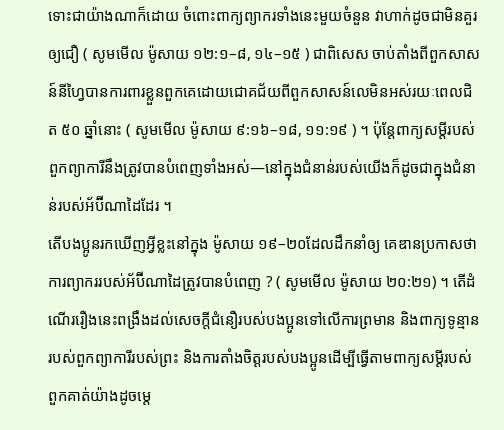ទោះជាយ៉ាងណាក៏ដោយ ចំពោះពាក្យព្យាករទាំងនេះមួយចំនួន វាហាក់ដូចជាមិនគួរឲ្យជឿ ( សូមមើល ម៉ូសាយ ១២:១–៨, ១៤–១៥ ) ជាពិសេស ចាប់តាំងពីពួកសាសន៍នីហ្វៃបានការពារខ្លួនពួកគេដោយជោគជ័យពីពួកសាសន៍លេមិនអស់រយៈពេលជិត ៥០ ឆ្នាំនោះ ( សូមមើល ម៉ូសាយ ៩:១៦–១៨, ១១:១៩ ) ។ ប៉ុន្តែពាក្យសម្ដីរបស់ពួកព្យាការីនឹងត្រូវបានបំពេញទាំងអស់—នៅក្នុងជំនាន់របស់យើងក៏ដូចជាក្នុងជំនាន់របស់អ័ប៊ីណាដៃដែរ ។
តើបងប្អូនរកឃើញអ្វីខ្លះនៅក្នុង ម៉ូសាយ ១៩–២០ដែលដឹកនាំឲ្យ គេឌានប្រកាសថា ការព្យាកររបស់អ័ប៊ីណាដៃត្រូវបានបំពេញ ? ( សូមមើល ម៉ូសាយ ២០:២១) ។ តើដំណើររឿងនេះពង្រឹងដល់សេចក្ដីជំនឿរបស់បងប្អូនទៅលើការព្រមាន និងពាក្យទូន្មានរបស់ពួកព្យាការីរបស់ព្រះ និងការតាំងចិត្តរបស់បងប្អូនដើម្បីធ្វើតាមពាក្យសម្ដីរបស់ពួកគាត់យ៉ាងដូចម្ដេ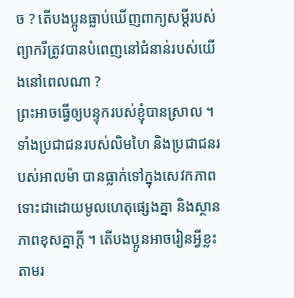ច ? តើបងប្អូនធ្លាប់ឃើញពាក្យសម្ដីរបស់ព្យាករីត្រូវបានបំពេញនៅជំនាន់របស់យើងនៅពេលណា ?
ព្រះអាចធ្វើឲ្យបន្ទុករបស់ខ្ញុំបានស្រាល ។
ទាំងប្រជាជនរបស់លិមហៃ និងប្រជាជនរបស់អាលម៉ា បានធ្លាក់ទៅក្នុងសេវកភាព ទោះជាដោយមូលហេតុផ្សេងគ្នា និងស្ថានភាពខុសគ្នាក្ដី ។ តើបងប្អូនអាចរៀនអ្វីខ្លះតាមរ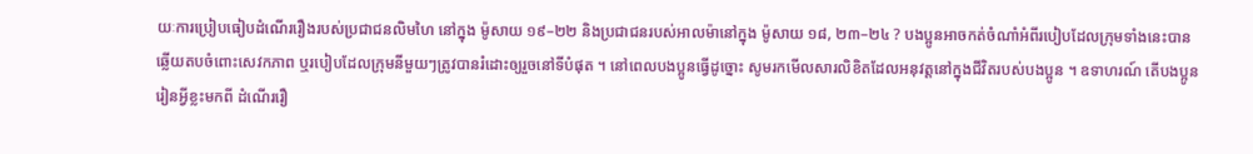យៈការប្រៀបធៀបដំណើររឿងរបស់ប្រជាជនលិមហៃ នៅក្នុង ម៉ូសាយ ១៩–២២ និងប្រជាជនរបស់អាលម៉ានៅក្នុង ម៉ូសាយ ១៨, ២៣–២៤ ? បងប្អូនអាចកត់ចំណាំអំពីរបៀបដែលក្រុមទាំងនេះបានឆ្លើយតបចំពោះសេវកភាព ឬរបៀបដែលក្រុមនីមួយៗត្រូវបានរំដោះឲ្យរួចនៅទីបំផុត ។ នៅពេលបងប្អូនធ្វើដូច្នោះ សូមរកមើលសារលិខិតដែលអនុវត្តនៅក្នុងជីវិតរបស់បងប្អូន ។ ឧទាហរណ៍ តើបងប្អូនរៀនអ្វីខ្លះមកពី ដំណើររឿ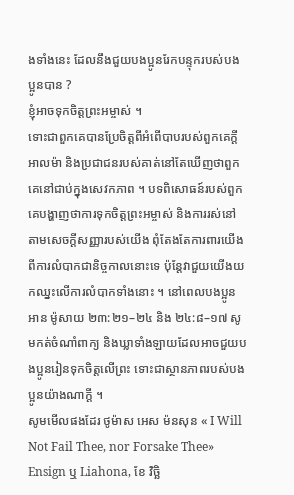ងទាំងនេះ ដែលនឹងជួយបងប្អូនរែកបន្ទុករបស់បងប្អូនបាន ?
ខ្ញុំអាចទុកចិត្តព្រះអម្ចាស់ ។
ទោះជាពួកគេបានប្រែចិត្តពីអំពើបាបរបស់ពួកគេក្ដី អាលម៉ា និងប្រជាជនរបស់គាត់នៅតែឃើញថាពួកគេនៅជាប់ក្នុងសេវកភាព ។ បទពិសោធន៍របស់ពួកគេបង្ហាញថាការទុកចិត្តព្រះអម្ចាស់ និងការរស់នៅតាមសេចក្ដីសញ្ញារបស់យើង ពុំតែងតែការពារយើងពីការលំបាកជានិច្ចកាលនោះទេ ប៉ុន្តែវាជួយយើងយកឈ្នះលើការលំបាកទាំងនោះ ។ នៅពេលបងប្អូនអាន ម៉ូសាយ ២៣:២១–២៤ និង ២៤:៨–១៧ សូមកត់ចំណាំពាក្យ និងឃ្លាទាំងឡាយដែលអាចជួយបងប្អូនរៀនទុកចិត្តលើព្រះ ទោះជាស្ថានភាពរបស់បងប្អូនយ៉ាងណាក្ដី ។
សូមមើលផងដែរ ថូម៉ាស អេស ម៉នសុន « I Will Not Fail Thee, nor Forsake Thee» Ensign ឬ Liahona, ខែ វិច្ឆិ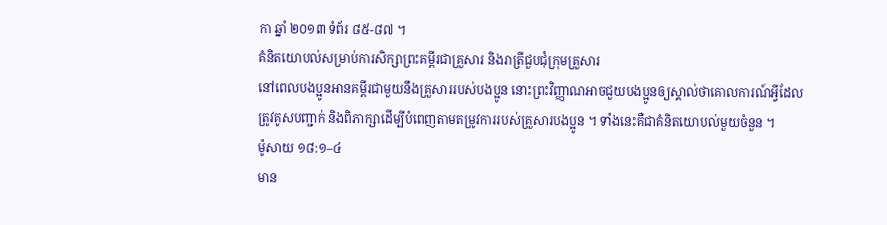កា ឆ្នាំ ២០១៣ ទំព័រ ៨៥-៨៧ ។
គំនិតយោបល់សម្រាប់ការសិក្សាព្រះគម្ពីរជាគ្រួសារ និងរាត្រីជួបជុំក្រុមគ្រួសារ
នៅពេលបងប្អូនអានគម្ពីរជាមួយនឹងគ្រួសាររបស់បងប្អូន នោះព្រះវិញ្ញាណអាចជួយបងប្អូនឲ្យស្គាល់ថាគោលការណ៍អ្វីដែលត្រូវគូសបញ្ជាក់ និងពិភាក្សាដើម្បីបំពេញតាមតម្រូវការរបស់គ្រួសារបងប្អូន ។ ទាំងនេះគឺជាគំនិតយោបល់មួយចំនួន ។
ម៉ូសាយ ១៨:១–៤
មាន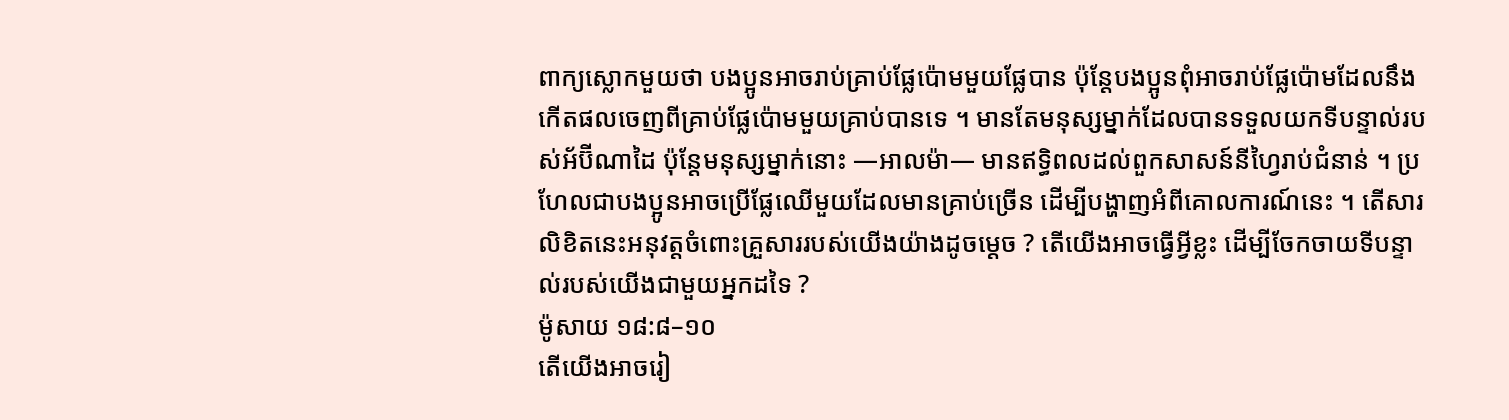ពាក្យស្លោកមួយថា បងប្អូនអាចរាប់គ្រាប់ផ្លែប៉ោមមួយផ្លែបាន ប៉ុន្តែបងប្អូនពុំអាចរាប់ផ្លែប៉ោមដែលនឹងកើតផលចេញពីគ្រាប់ផ្លែប៉ោមមួយគ្រាប់បានទេ ។ មានតែមនុស្សម្នាក់ដែលបានទទួលយកទីបន្ទាល់របស់អ័ប៊ីណាដៃ ប៉ុន្តែមនុស្សម្នាក់នោះ —អាលម៉ា— មានឥទ្ធិពលដល់ពួកសាសន៍នីហ្វៃរាប់ជំនាន់ ។ ប្រហែលជាបងប្អូនអាចប្រើផ្លែឈើមួយដែលមានគ្រាប់ច្រើន ដើម្បីបង្ហាញអំពីគោលការណ៍នេះ ។ តើសារលិខិតនេះអនុវត្តចំពោះគ្រួសាររបស់យើងយ៉ាងដូចម្ដេច ? តើយើងអាចធ្វើអ្វីខ្លះ ដើម្បីចែកចាយទីបន្ទាល់របស់យើងជាមួយអ្នកដទៃ ?
ម៉ូសាយ ១៨:៨–១០
តើយើងអាចរៀ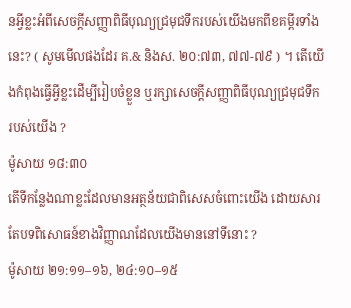នអ្វីខ្លះអំពីសេចក្ដីសញ្ញាពិធីបុណ្យជ្រមុជទឹករបស់យើងមកពីខគម្ពីរទាំងនេះ? ( សូមមើលផងដែរ គ.& និងស. ២០:៧៣, ៧៧-៧៩ ) ។ តើយើងកំពុងធ្វើអ្វីខ្លះដើម្បីរៀបចំខ្លួន ឬរក្សាសេចក្ដីសញ្ញាពិធីបុណ្យជ្រមុជទឹករបស់យើង ?
ម៉ូសាយ ១៨:៣០
តើទីកន្លែងណាខ្លះដែលមានអត្ថន័យជាពិសេសចំពោះយើង ដោយសារតែបទពិសោធន៍ខាងវិញ្ញាណដែលយើងមាននៅទីនោះ ?
ម៉ូសាយ ២១:១១–១៦, ២៤:១០–១៥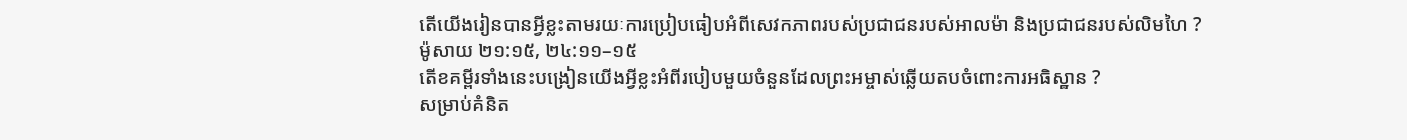តើយើងរៀនបានអ្វីខ្លះតាមរយៈការប្រៀបធៀបអំពីសេវកភាពរបស់ប្រជាជនរបស់អាលម៉ា និងប្រជាជនរបស់លិមហៃ ?
ម៉ូសាយ ២១:១៥, ២៤:១១–១៥
តើខគម្ពីរទាំងនេះបង្រៀនយើងអ្វីខ្លះអំពីរបៀបមួយចំនួនដែលព្រះអម្ចាស់ឆ្លើយតបចំពោះការអធិស្ឋាន ?
សម្រាប់គំនិត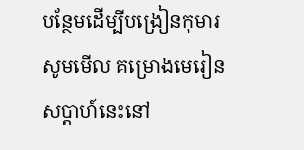បន្ថែមដើម្បីបង្រៀនកុមារ សូមមើល គម្រោងមេរៀនសប្ដាហ៍នេះនៅ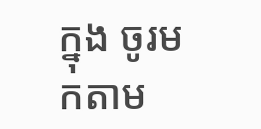ក្នុង ចូរមកតាម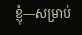ខ្ញុំ—សម្រាប់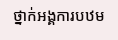ថ្នាក់អង្គការបឋម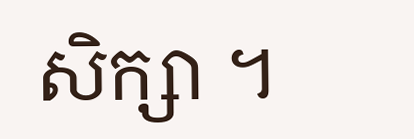សិក្សា ។